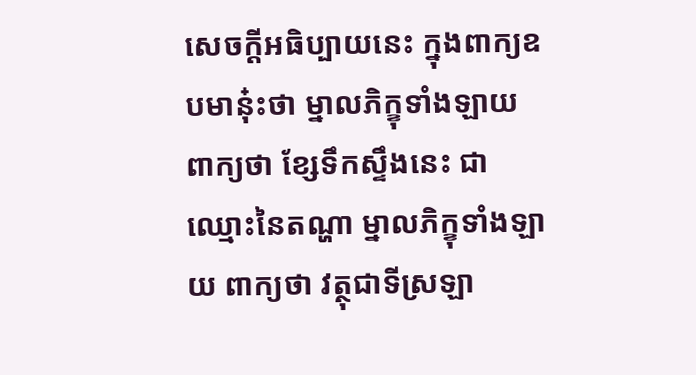សេចក្ដីអធិប្បាយនេះ ក្នុងពាក្យឧបមានុ៎ះថា ម្នាលភិក្ខុទាំងឡាយ ពាក្យថា ខ្សែទឹកស្ទឹងនេះ ជាឈ្មោះនៃតណ្ហា ម្នាលភិក្ខុទាំងឡាយ ពាក្យថា វត្ថុជាទីស្រឡា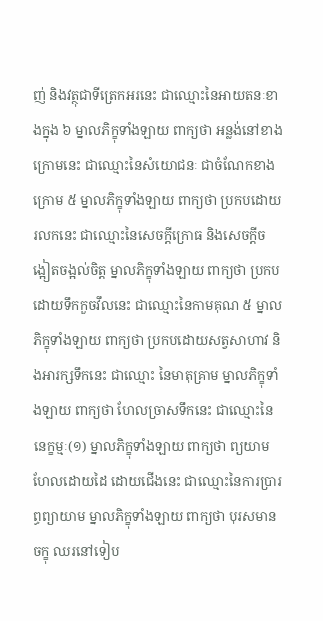ញ់ និងវត្ថុជាទីត្រេកអរនេះ ជាឈ្មោះនៃអាយតនៈខាងក្នុង ៦ ម្នាលភិក្ខុទាំងឡាយ ពាក្យថា អន្លង់នៅខាងក្រោមនេះ ជាឈ្មោះនៃសំយោជនៈ ជាចំណែកខាងក្រោម ៥ ម្នាលភិក្ខុទាំងឡាយ ពាក្យថា ប្រកបដោយរលកនេះ ជាឈ្មោះនៃសេចក្ដីក្រោធ និងសេចក្ដីចង្អៀតចង្អល់ចិត្ត ម្នាលភិក្ខុទាំងឡាយ ពាក្យថា ប្រកបដោយទឹកកួចវឹលនេះ ជាឈ្មោះនៃកាមគុណ ៥ ម្នាលភិក្ខុទាំងឡាយ ពាក្យថា ប្រកបដោយសត្វសាហាវ និងអារក្សទឹកនេះ ជាឈ្មោះ នៃមាតុគ្រាម ម្នាលភិក្ខុទាំងឡាយ ពាក្យថា ហែលច្រាសទឹកនេះ ជាឈ្មោះនៃនេក្ខម្មៈ(១) ម្នាលភិក្ខុទាំងឡាយ ពាក្យថា ព្យយាមហែលដោយដៃ ដោយជើងនេះ ជាឈ្មោះនៃការប្រារព្ធព្យាយាម ម្នាលភិក្ខុទាំងឡាយ ពាក្យថា បុរសមានចក្ខុ ឈរនៅទៀប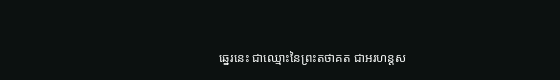ឆ្នេរនេះ ជាឈ្មោះនៃព្រះតថាគត ជាអរហន្តស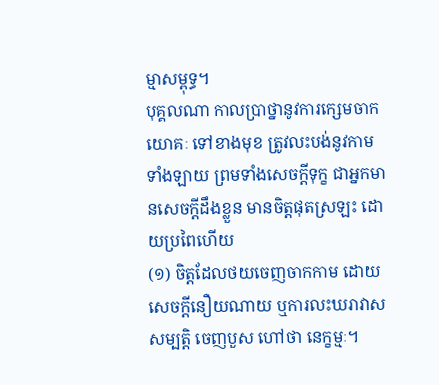ម្មាសម្ពុទ្ធ។
បុគ្គលណា កាលប្រាថ្នានូវការក្សេមចាកយោគៈ ទៅខាងមុខ ត្រូវលះបង់នូវកាមទាំងឡាយ ព្រមទាំងសេចក្ដីទុក្ខ ជាអ្នកមានសេចក្តីដឹងខ្លួន មានចិត្តផុតស្រឡះ ដោយប្រពៃហើយ
(១) ចិត្តដែលថយចេញចាកកាម ដោយសេចក្តីនឿយណាយ ឬការលះឃរាវាសសម្បត្តិ ចេញបួស ហៅថា នេក្ខម្មៈ។